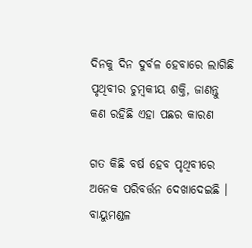ଦିନକୁ ଦିନ ଦୁର୍ବଳ ହେବାରେ ଲାଗିଛି ପୃଥିବୀର ଚୁମ୍ବକୀୟ ଶକ୍ତି, ଜାଣନ୍ତୁ କଣ ରହିଛି ଏହା ପଛର କାରଣ

ଗତ କିଛି ବର୍ଷ ହେବ ପୃଥିବୀରେ ଅନେକ ପରିବର୍ତ୍ତନ ଦେଖାଦେଇଛି । ବାୟୁମଣ୍ଡଳ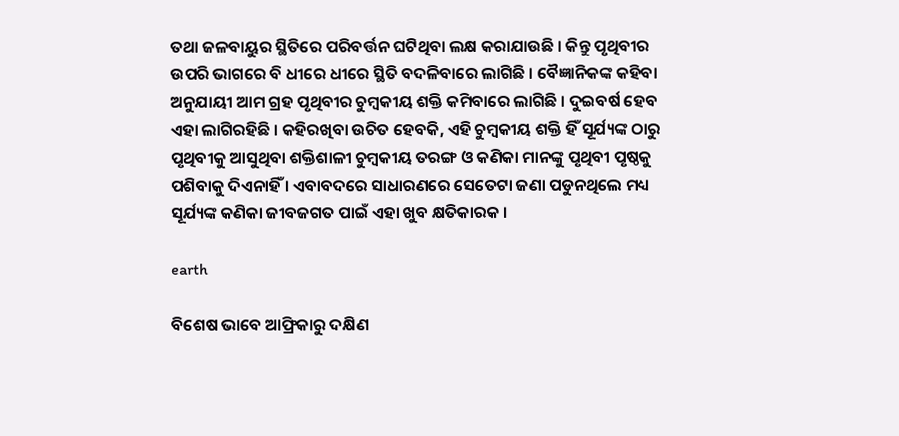ତଥା ଜଳବାୟୁର ସ୍ଥିତିରେ ପରିବର୍ତ୍ତନ ଘଟିଥିବା ଲକ୍ଷ କରାଯାଉଛି । କିନ୍ତୁ ପୃଥିବୀର ଉପରି ଭାଗରେ ବି ଧୀରେ ଧୀରେ ସ୍ଥିତି ବଦଳିବାରେ ଲାଗିଛି । ବୈଜ୍ଞାନିକଙ୍କ କହିବା ଅନୁଯାୟୀ ଆମ ଗ୍ରହ ପୃଥିବୀର ଚୁମ୍ବକୀୟ ଶକ୍ତି କମିବାରେ ଲାଗିଛି । ଦୁଇବର୍ଷ ହେବ ଏହା ଲାଗିରହିଛି । କହିରଖିବା ଉଚିତ ହେବକି, ଏହି ଚୁମ୍ବକୀୟ ଶକ୍ତି ହିଁ ସୂର୍ଯ୍ୟଙ୍କ ଠାରୁ ପୃଥିବୀକୁ ଆସୁଥିବା ଶକ୍ତିଶାଳୀ ଚୁମ୍ବକୀୟ ତରଙ୍ଗ ଓ କଣିକା ମାନଙ୍କୁ ପୃଥିବୀ ପୃଷ୍ଠକୁ ପଶିବାକୁ ଦିଏନାହିଁ । ଏବାବଦରେ ସାଧାରଣରେ ସେତେଟା ଜଣା ପଡୁନଥିଲେ ମଧ୍ୟ ସୂର୍ଯ୍ୟଙ୍କ କଣିକା ଜୀବଜଗତ ପାଇଁ ଏହା ଖୁବ କ୍ଷତିକାରକ ।

earth

ବିଶେଷ ଭାବେ ଆଫ୍ରିକାରୁ ଦକ୍ଷିଣ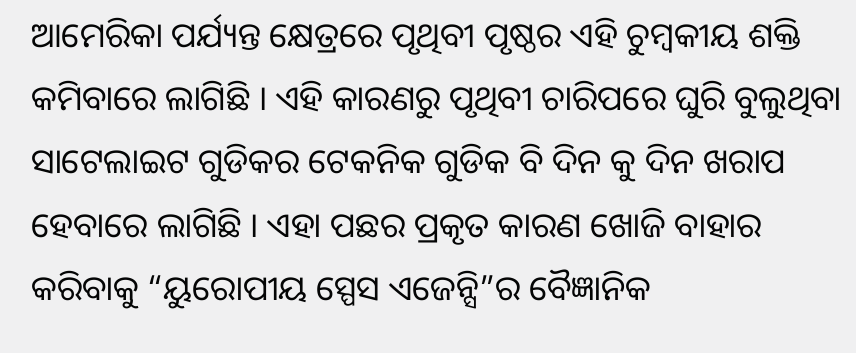ଆମେରିକା ପର୍ଯ୍ୟନ୍ତ କ୍ଷେତ୍ରରେ ପୃଥିବୀ ପୃଷ୍ଠର ଏହି ଚୁମ୍ବକୀୟ ଶକ୍ତି କମିବାରେ ଲାଗିଛି । ଏହି କାରଣରୁ ପୃଥିବୀ ଚାରିପରେ ଘୁରି ବୁଲୁଥିବା ସାଟେଲାଇଟ ଗୁଡିକର ଟେକନିକ ଗୁଡିକ ବି ଦିନ କୁ ଦିନ ଖରାପ ହେବାରେ ଲାଗିଛି । ଏହା ପଛର ପ୍ରକୃତ କାରଣ ଖୋଜି ବାହାର କରିବାକୁ “ୟୁରୋପୀୟ ସ୍ପେସ ଏଜେନ୍ସି”ର ବୈଜ୍ଞାନିକ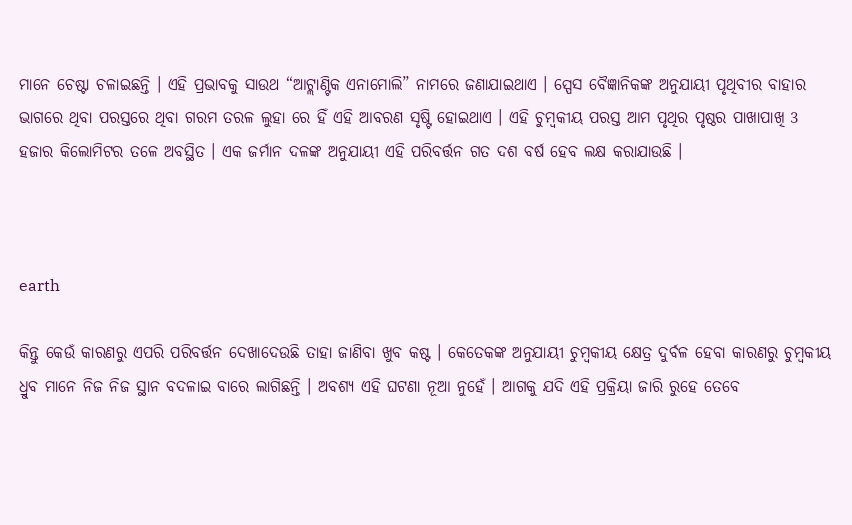ମାନେ ଚେଷ୍ଟା ଚଳାଇଛନ୍ତି । ଏହି ପ୍ରଭାବକୁ ସାଉଥ “ଆଟ୍ଲାଣ୍ଟିକ ଏନାମୋଲି” ନାମରେ ଜଣାଯାଇଥାଏ । ସ୍ପେସ ବୈଜ୍ଞାନିକଙ୍କ ଅନୁଯାୟୀ ପୃଥିବୀର ବାହାର ଭାଗରେ ଥିବା ପରସ୍ତରେ ଥିବା ଗରମ ତରଳ ଲୁହା ରେ ହିଁ ଏହି ଆବରଣ ସୃଷ୍ଟି ହୋଇଥାଏ । ଏହି ଚୁମ୍ବକୀୟ ପରସ୍ତ ଆମ ପୃଥିର ପୃଷ୍ଠର ପାଖାପାଖି 3 ହଜାର କିଲୋମିଟର ତଳେ ଅବସ୍ଥିତ । ଏକ ଜର୍ମାନ ଦଳଙ୍କ ଅନୁଯାୟୀ ଏହି ପରିବର୍ତ୍ତନ ଗତ ଦଶ ବର୍ଷ ହେବ ଲକ୍ଷ କରାଯାଉଛି ।



earth

କିନ୍ତୁ କେଉଁ କାରଣରୁ ଏପରି ପରିବର୍ତ୍ତନ ଦେଖାଦେଉଛି ତାହା ଜାଣିବା ଖୁବ କଷ୍ଟ । କେତେକଙ୍କ ଅନୁଯାୟୀ ଚୁମ୍ବକୀୟ କ୍ଷେତ୍ର ଦୁର୍ବଳ ହେବା କାରଣରୁ ଚୁମ୍ବକୀୟ ଧ୍ରୁବ ମାନେ ନିଜ ନିଜ ସ୍ଥାନ ବଦଳାଇ ବାରେ ଲାଗିଛନ୍ତି । ଅବଶ୍ୟ ଏହି ଘଟଣା ନୂଆ ନୁହେଁ । ଆଗକୁ ଯଦି ଏହି ପ୍ରକ୍ରିୟା ଜାରି ରୁହେ ତେବେ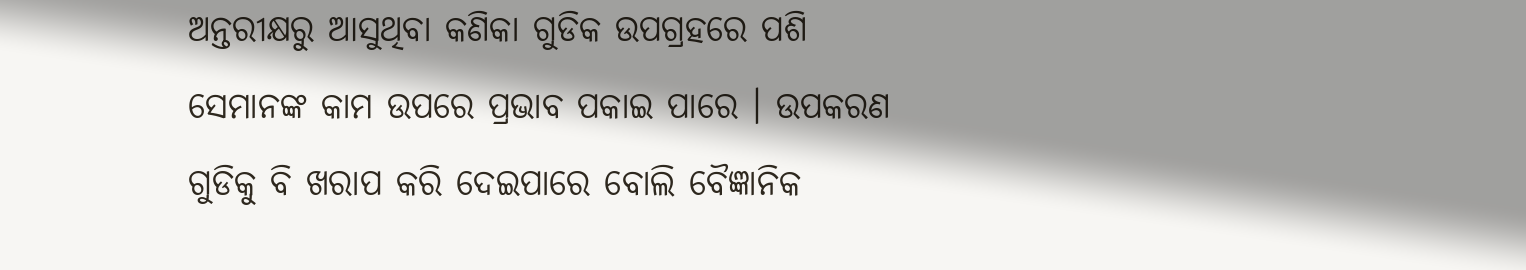ଅନ୍ତରୀକ୍ଷରୁ ଆସୁଥିବା କଣିକା ଗୁଡିକ ଉପଗ୍ରହରେ ପଶି ସେମାନଙ୍କ କାମ ଉପରେ ପ୍ରଭାବ ପକାଇ ପାରେ । ଉପକରଣ ଗୁଡିକୁ ବି ଖରାପ କରି ଦେଇପାରେ ବୋଲି ବୈଜ୍ଞାନିକ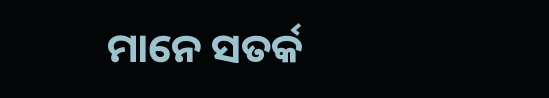ମାନେ ସତର୍କ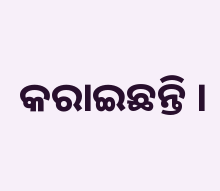କରାଇଛନ୍ତି ।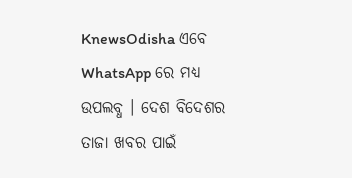KnewsOdisha ଏବେ WhatsApp ରେ ମଧ୍ୟ ଉପଲବ୍ଧ । ଦେଶ ବିଦେଶର ତାଜା ଖବର ପାଇଁ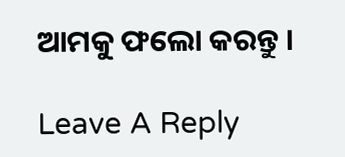ଆମକୁ ଫଲୋ କରନ୍ତୁ ।

Leave A Reply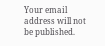Your email address will not be published.